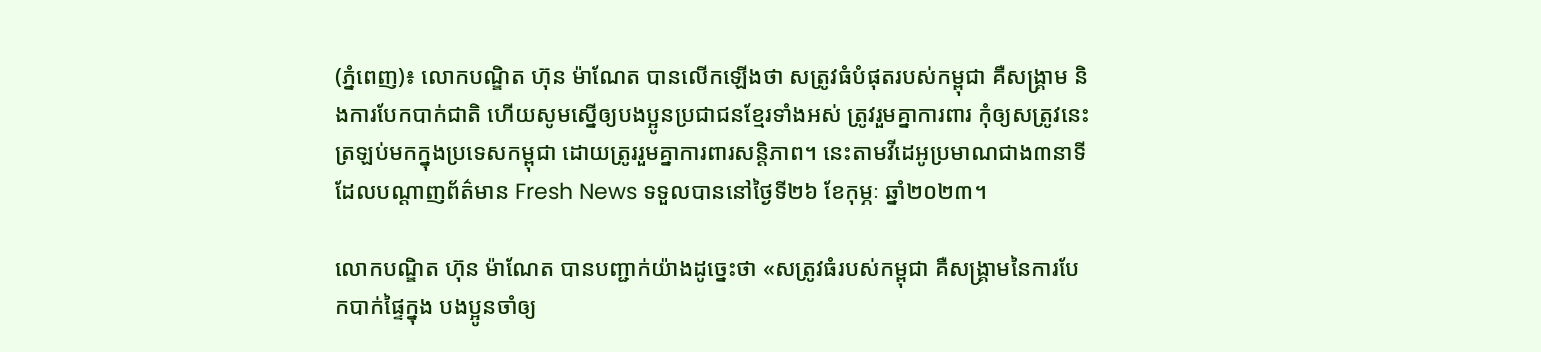(ភ្នំពេញ)៖ លោកបណ្ឌិត ហ៊ុន ម៉ាណែត បានលើកឡើងថា សត្រូវធំបំផុតរបស់កម្ពុជា គឺសង្គ្រាម និងការបែកបាក់ជាតិ ហើយសូមស្នើឲ្យបងប្អូនប្រជាជនខ្មែរទាំងអស់ ត្រូវរួមគ្នាការពារ កុំឲ្យសត្រូវនេះ ត្រឡប់មកក្នុងប្រទេសកម្ពុជា ដោយត្រូររួមគ្នាការពារសន្ដិភាព។ នេះតាមវីដេអូប្រមាណជាង៣នាទី ដែលបណ្ដាញព័ត៌មាន Fresh News ទទួលបាននៅថ្ងៃទី២៦ ខែកុម្ភៈ ឆ្នាំ២០២៣។

លោកបណ្ឌិត ហ៊ុន ម៉ាណែត បានបញ្ជាក់យ៉ាងដូច្នេះថា «សត្រូវធំរបស់កម្ពុជា គឺសង្គ្រាមនៃការបែកបាក់ផ្ទៃក្នុង បងប្អូនចាំឲ្យ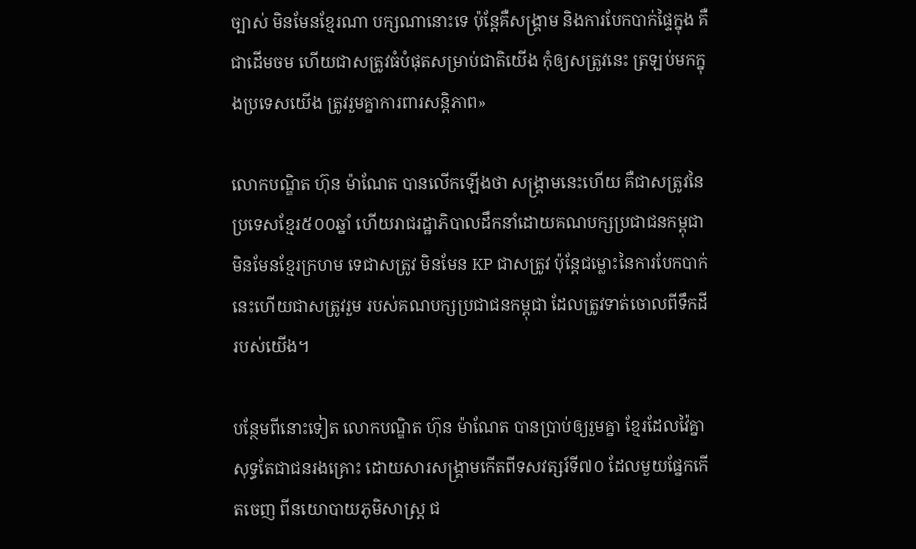ច្បាស់ មិនមែនខ្មែរណា បក្សណានោះទេ ប៉ុន្តែគឺសង្គ្រាម និងការបែកបាក់ផ្ទៃក្នុង គឺជាដើមចម ហើយជាសត្រូវធំបំផុតសម្រាប់ជាតិយើង កុំឲ្យសត្រូវនេះ ត្រឡប់មកក្នុងប្រទេសយើង ត្រូវរួមគ្នាការពារសន្តិភាព»

លោកបណ្ឌិត ហ៊ុន ម៉ាណែត បានលើកឡើងថា សង្គ្រាមនេះហើយ គឺជាសត្រូវនៃប្រទេសខ្មែរ៥០០ឆ្នាំ ហើយរាជរដ្ឋាភិបាលដឹកនាំដោយគណបក្សប្រជាជនកម្ពុជា មិនមែនខ្មែរក្រហម ទេជាសត្រូវ មិនមែន KP ជាសត្រូវ ប៉ុន្ដែជម្លោះនៃការបែកបាក់ នេះហើយជាសត្រូវរួម របស់គណបក្សប្រជាជនកម្ពុជា ដែលត្រូវទាត់ចោលពីទឹកដីរបស់យើង។

បន្ថែមពីនោះទៀត លោកបណ្ឌិត ហ៊ុន ម៉ាណែត បានប្រាប់ឲ្យរួមគ្នា ខ្មែរដែលវ៉ៃគ្នា សុទ្ធតែជាជនរងគ្រោះ ដោយសារសង្គ្រាមកើតពីទសវត្សរ៍ទី៧០ ដែលមួយផ្នែកកើតចេញ ពីនយោបាយភូមិសាស្ត្រ ជ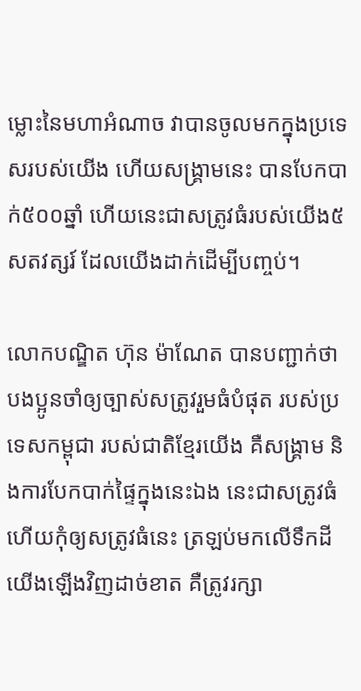ម្លោះនៃមហាអំណាច វាបានចូលមកក្នុងប្រទេសរបស់យើង ហើយសង្គ្រាមនេះ បានបែកបាក់៥០០ឆ្នាំ ហើយនេះជាសត្រូវធំរបស់យើង៥សតវត្សរ៍ ដែលយើងដាក់ដើម្បីបញ្ចប់។

លោកបណ្ឌិត ហ៊ុន ម៉ាណែត បានបញ្ជាក់ថា បងប្អូនចាំឲ្យច្បាស់សត្រូវរួមធំបំផុត របស់ប្រទេសកម្ពុជា របស់ជាតិខ្មែរយើង គឺសង្គ្រាម និងការបែកបាក់ផ្ទៃក្នុងនេះឯង នេះជាសត្រូវធំ ហើយកុំឲ្យសត្រូវធំនេះ ត្រឡប់មកលើទឹកដីយើងឡើងវិញដាច់ខាត គឺត្រូវរក្សា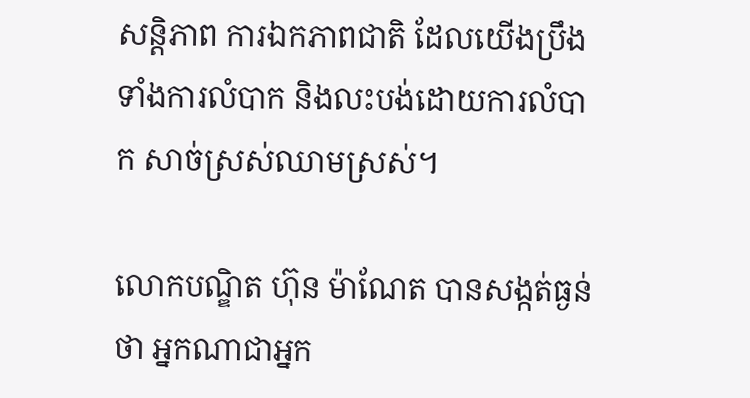សន្តិភាព ការឯកភាពជាតិ ដែលយើងប្រឹងទាំងការលំបាក និងលះបង់ដោយការលំបាក សាច់ស្រស់ឈាមស្រស់។

លោកបណ្ឌិត ហ៊ុន ម៉ាណែត បានសង្កត់ធ្ងន់ថា អ្នកណាជាអ្នក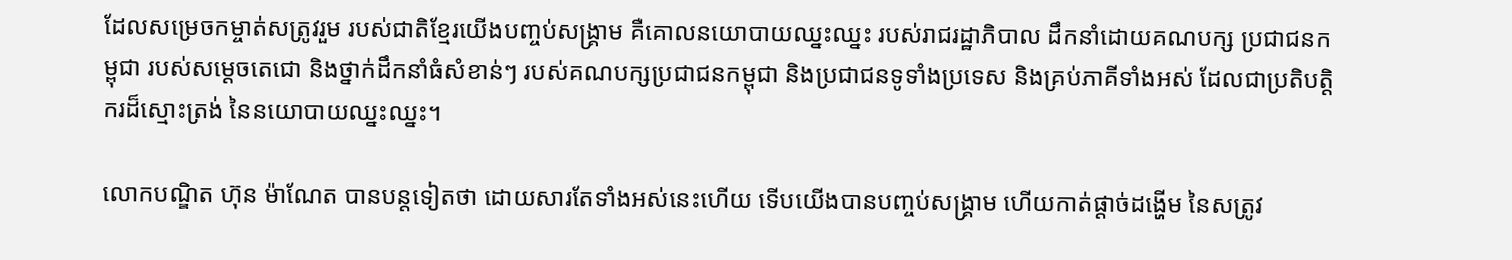ដែលសម្រេចកម្ចាត់សត្រូវរួម របស់ជាតិខ្មែរយើងបញ្ចប់សង្គ្រាម គឺគោលនយោបាយឈ្នះឈ្នះ របស់រាជរដ្ឋាភិបាល ដឹកនាំដោយគណបក្ស ប្រជាជនកម្ពុជា របស់សម្តេចតេជោ និងថ្នាក់ដឹកនាំធំសំខាន់ៗ របស់គណបក្សប្រជាជនកម្ពុជា និងប្រជាជនទូទាំងប្រទេស និងគ្រប់ភាគីទាំងអស់ ដែលជាប្រតិបត្តិករដ៏ស្មោះត្រង់ នៃនយោបាយឈ្នះឈ្នះ។

លោកបណ្ឌិត ហ៊ុន ម៉ាណែត បានបន្ដទៀតថា ដោយសារតែទាំងអស់នេះហើយ ទើបយើងបានបញ្ចប់សង្គ្រាម ហើយកាត់ផ្តាច់ដង្ហើម នៃសត្រូវ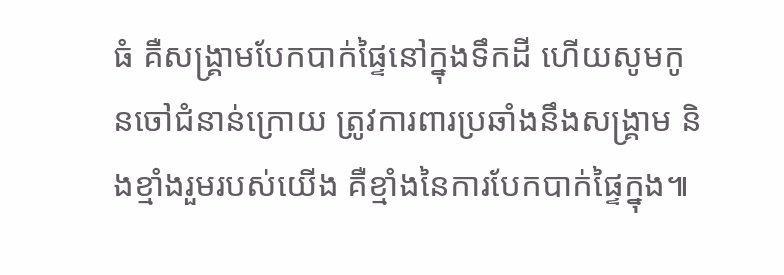ធំ គឺសង្គ្រាមបែកបាក់ផ្ទៃនៅក្នុងទឹកដី ហើយសូមកូនចៅជំនាន់ក្រោយ ត្រូវការពារប្រឆាំងនឹងសង្គ្រាម និងខ្មាំងរួមរបស់យើង គឺខ្មាំងនៃការបែកបាក់ផ្ទៃក្នុង៕